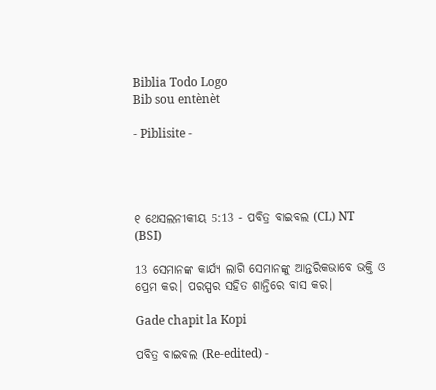Biblia Todo Logo
Bib sou entènèt

- Piblisite -




୧ ଥେସଲନୀକୀୟ 5:13 - ପବିତ୍ର ବାଇବଲ (CL) NT (BSI)

13 ସେମାନଙ୍କ କାର୍ଯ୍ୟ ଲାଗି ସେମାନଙ୍କୁ ଆନ୍ତରିକଭାବେ ଭକ୍ତି ଓ ପ୍ରେମ କର। ପରସ୍ପର ସହିତ ଶାନ୍ତିରେ ବାସ କର।

Gade chapit la Kopi

ପବିତ୍ର ବାଇବଲ (Re-edited) -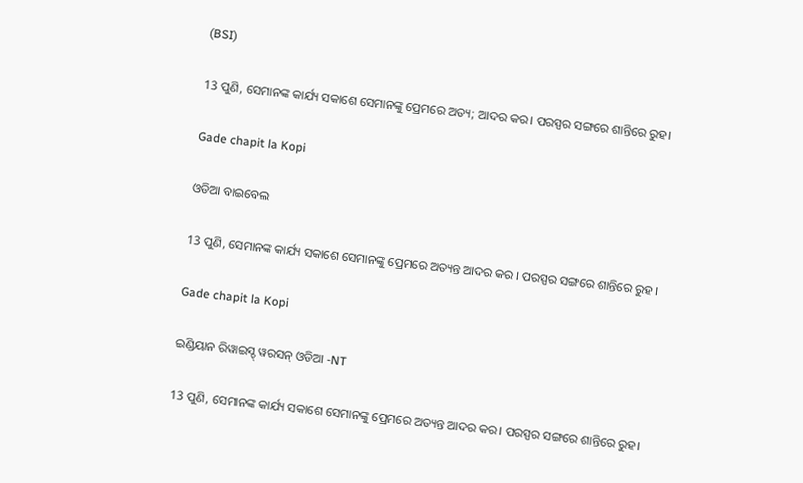(BSI)

13 ପୁଣି, ସେମାନଙ୍କ କାର୍ଯ୍ୟ ସକାଶେ ସେମାନଙ୍କୁ ପ୍ରେମରେ ଅତ୍ୟ; ଆଦର କର। ପରସ୍ପର ସଙ୍ଗରେ ଶାନ୍ତିରେ ରୁହ।

Gade chapit la Kopi

ଓଡିଆ ବାଇବେଲ

13 ପୁଣି, ସେମାନଙ୍କ କାର୍ଯ୍ୟ ସକାଶେ ସେମାନଙ୍କୁ ପ୍ରେମରେ ଅତ୍ୟନ୍ତ ଆଦର କର । ପରସ୍ପର ସଙ୍ଗରେ ଶାନ୍ତିରେ ରୁହ ।

Gade chapit la Kopi

ଇଣ୍ଡିୟାନ ରିୱାଇସ୍ଡ୍ ୱରସନ୍ ଓଡିଆ -NT

13 ପୁଣି, ସେମାନଙ୍କ କାର୍ଯ୍ୟ ସକାଶେ ସେମାନଙ୍କୁ ପ୍ରେମରେ ଅତ୍ୟନ୍ତ ଆଦର କର। ପରସ୍ପର ସଙ୍ଗରେ ଶାନ୍ତିରେ ରୁହ।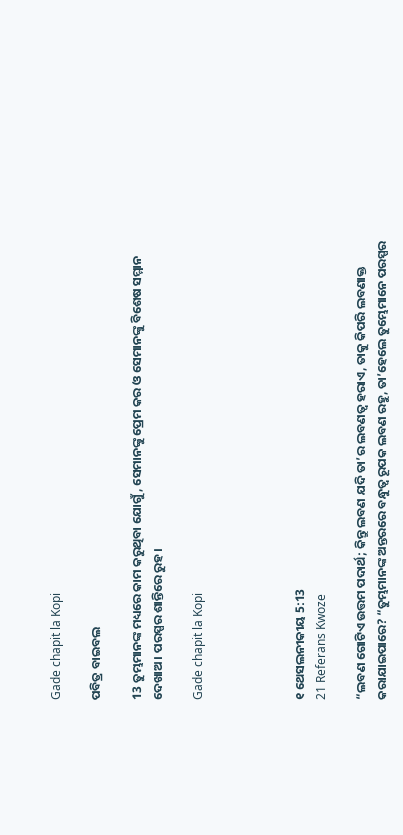Gade chapit la Kopi

ପବିତ୍ର ବାଇବଲ

13 ତୁମ୍ଭମାନଙ୍କ ମଧ୍ୟରେ କାମ କରୁଥିବା ଯୋଗୁଁ, ସେମାନଙ୍କୁ ପ୍ରେମ କର ଓ ସେମାନଙ୍କୁ ବିଶେଷ ସମ୍ମାନ ଦେଖାଅ। ପରସ୍ପର ଶାନ୍ତିରେ ରୁହ।

Gade chapit la Kopi




୧ ଥେସଲନୀକୀୟ 5:13
21 Referans Kwoze

“ଲବଣ ଗୋଟିଏ ଉତ୍ତମ ପଦାର୍ଥ; କିନ୍ତୁ ଲବଣ ଯଦି ତା’ର ଲବଣତ୍ୱ ହରାଏ, ତାକୁ କିପରି ଲବଣାକ୍ତ କରାଯାଇପାରେ? “ତୁମ୍ଭମାନଙ୍କ ଅନ୍ତରରେ ବନ୍ଧୁତ୍ୱ ରୂପକ ଲବଣ ରହୁ, ତା’ହେଲେ ତୁମ୍ଭେମାନେ ପରସ୍ପର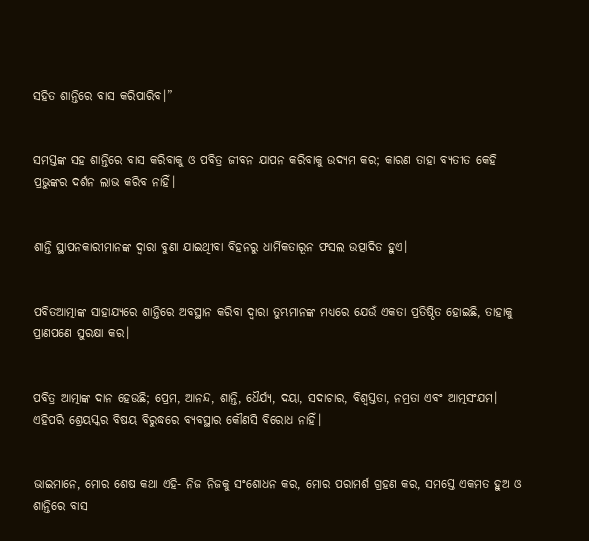ସହିତ ଶାନ୍ତିରେ ବାସ କରିପାରିବ।”


ସମସ୍ତଙ୍କ ସହ ଶାନ୍ତିରେ ବାସ କରିବାକୁ ଓ ପବିତ୍ର ଜୀବନ ଯାପନ କରିବାକୁ ଉଦ୍ୟମ କର; କାରଣ ତାହା ବ୍ୟତୀତ କେହି ପ୍ରଭୁଙ୍କର ଦର୍ଶନ ଲାଭ କରିବ ନାହିଁ।


ଶାନ୍ତି ସ୍ଥାପନକାରୀମାନଙ୍କ ଦ୍ୱାରା ବୁଣା ଯାଇଥିୀବା ବିହନରୁ ଧାର୍ମିକତାରୂନ ଫସଲ ଉତ୍ପାଦିତ ହୁଏ।


ପବିତଆତ୍ମାଙ୍କ ସାହାଯ୍ୟରେ ଶାନ୍ତିରେ ଅବସ୍ଥାନ କରିବା ଦ୍ୱାରା ତୁମ୍ଭମାନଙ୍କ ମଧ୍ୟରେ ଯେଉଁ ଏକତା ପ୍ରତିଷ୍ଠିତ ହୋଇଛି, ତାହାକୁ ପ୍ରାଣପଣେ ସୁରକ୍ଷା କର।


ପବିତ୍ର ଆତ୍ମାଙ୍କ ଦାନ ହେଉଛି; ପ୍ରେମ, ଆନନ୍ଦ, ଶାନ୍ତି, ଧୈର୍ଯ୍ୟ, ଦୟା, ସଦାଚାର, ବିଶ୍ୱସ୍ତତା, ନମ୍ରତା ଏବଂ ଆତ୍ମସଂଯମ। ଏହିପରି ଶ୍ରେୟସ୍କର ବିଷୟ ବିରୁଦ୍ଧରେ ବ୍ୟବସ୍ଥାର କୌଣସି ବିରୋଧ ନାହିଁ।


ଭାଇମାନେ, ମୋର ଶେଷ କଥା ଏହି- ନିଜ ନିଜକୁ ସଂଶୋଧନ କର, ମୋର ପରାମର୍ଶ ଗ୍ରହଣ କର, ସମସ୍ତେ ଏକମତ ହୁଅ ଓ ଶାନ୍ତିରେ ବାସ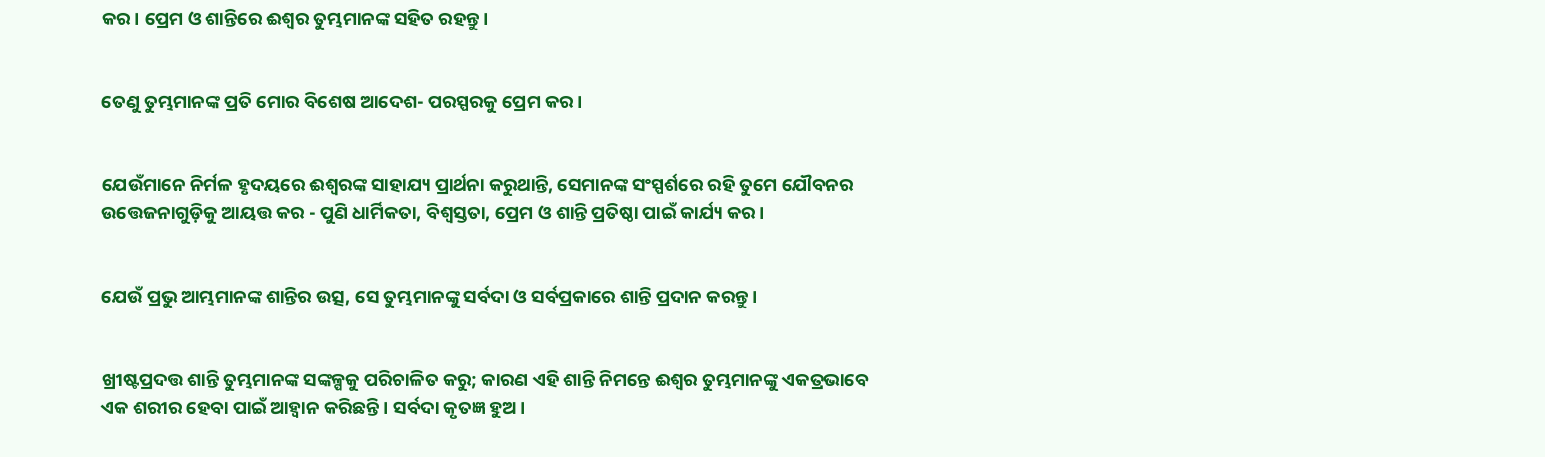କର। ପ୍ରେମ ଓ ଶାନ୍ତିରେ ଈଶ୍ୱର ତୁମ୍ଭମାନଙ୍କ ସହିତ ରହନ୍ତୁ।


ତେଣୁ ତୁମ୍ଭମାନଙ୍କ ପ୍ରତି ମୋର ବିଶେଷ ଆଦେଶ- ପରସ୍ପରକୁ ପ୍ରେମ କର।


ଯେଉଁମାନେ ନିର୍ମଳ ହୃଦୟରେ ଈଶ୍ୱରଙ୍କ ସାହାଯ୍ୟ ପ୍ରାର୍ଥନା କରୁଥାନ୍ତି, ସେମାନଙ୍କ ସଂସ୍ପର୍ଶରେ ରହି ତୁମେ ଯୌବନର ଉତ୍ତେଜନାଗୁଡ଼ିକୁ ଆୟତ୍ତ କର - ପୁଣି ଧାର୍ମିକତା, ବିଶ୍ୱସ୍ତତା, ପ୍ରେମ ଓ ଶାନ୍ତି ପ୍ରତିଷ୍ଠା ପାଇଁ କାର୍ଯ୍ୟ କର।


ଯେଉଁ ପ୍ରଭୁ ଆମ୍ଭମାନଙ୍କ ଶାନ୍ତିର ଉତ୍ସ, ସେ ତୁମ୍ଭମାନଙ୍କୁ ସର୍ବଦା ଓ ସର୍ବପ୍ରକାରେ ଶାନ୍ତି ପ୍ରଦାନ କରନ୍ତୁ।


ଖ୍ରୀଷ୍ଟପ୍ରଦତ୍ତ ଶାନ୍ତି ତୁମ୍ଭମାନଙ୍କ ସଙ୍କଳ୍ପକୁ ପରିଚାଳିତ କରୁ; କାରଣ ଏହି ଶାନ୍ତି ନିମନ୍ତେ ଈଶ୍ୱର ତୁମ୍ଭମାନଙ୍କୁ ଏକତ୍ରଭାବେ ଏକ ଶରୀର ହେବା ପାଇଁ ଆହ୍ୱାନ କରିଛନ୍ତି। ସର୍ବଦା କୃତଜ୍ଞ ହୁଅ।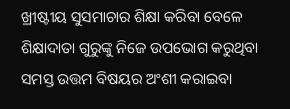ଖ୍ରୀଷ୍ଟୀୟ ସୁସମାଚାର ଶିକ୍ଷା କରିବା ବେଳେ ଶିକ୍ଷାଦାତା ଗୁରୁଙ୍କୁ ନିଜେ ଉପଭୋଗ କରୁଥିବା ସମସ୍ତ ଉତ୍ତମ ବିଷୟର ଅଂଶୀ କରାଇବା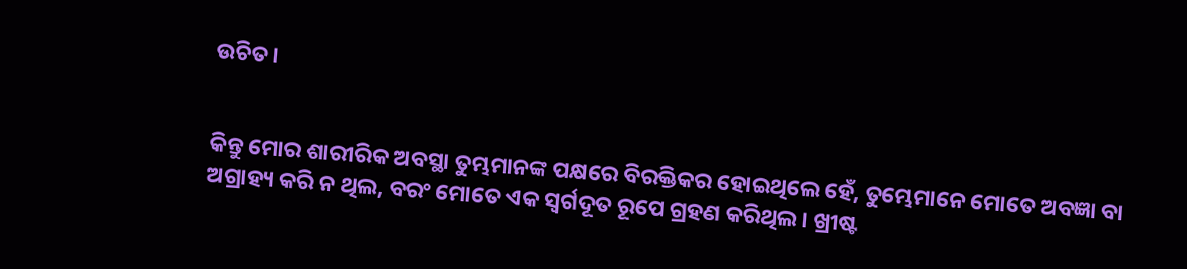ଉଚିତ।


କିନ୍ତୁ ମୋର ଶାରୀରିକ ଅବସ୍ଥା ତୁମ୍ଭମାନଙ୍କ ପକ୍ଷରେ ବିରକ୍ତିକର ହୋଇଥିଲେ ହେଁ, ତୁମ୍ଭେମାନେ ମୋତେ ଅବଜ୍ଞା ବା ଅଗ୍ରାହ୍ୟ କରି ନ ଥିଲ, ବରଂ ମୋତେ ଏକ ସ୍ୱର୍ଗଦୂତ ରୂପେ ଗ୍ରହଣ କରିଥିଲ। ଖ୍ରୀଷ୍ଟ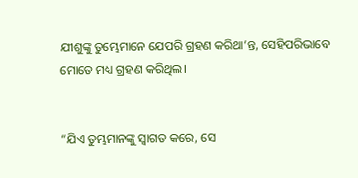ଯୀଶୁଙ୍କୁ ତୁମ୍ଭେମାନେ ଯେପରି ଗ୍ରହଣ କରିଥା’ନ୍ତ, ସେହିପରିଭାବେ ମୋତେ ମଧ୍ୟ ଗ୍ରହଣ କରିଥିଲ।


“ଯିଏ ତୁମ୍ଭମାନଙ୍କୁ ସ୍ୱାଗତ କରେ, ସେ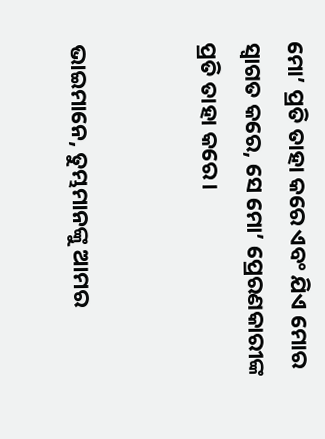ମୋ’ ପ୍ରତି ତାହା କରେ ଏବଂ ଯିଏ ମୋର ସ୍ୱାଗତ କରେ, ସେ ମୋ’ ପ୍ରେରଣକାରୀଙ୍କ ପ୍ରତି ତାହା କରେ।


ଭାଇମାନେ, ତୁମ୍ଭମାନଙ୍କୁ ଆମର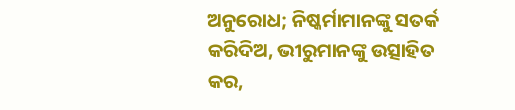ଅନୁରୋଧ; ନିଷ୍କର୍ମାମାନଙ୍କୁ ସତର୍କ କରିଦିଅ, ଭୀରୁମାନଙ୍କୁ ଉତ୍ସାହିତ କର,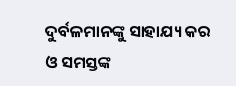ଦୁର୍ବଳମାନଙ୍କୁ ସାହାଯ୍ୟ କର ଓ ସମସ୍ତଙ୍କ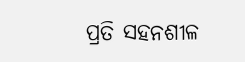ପ୍ରତି ସହନଶୀଳ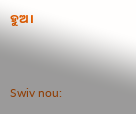ହୁଅ।


Swiv nou: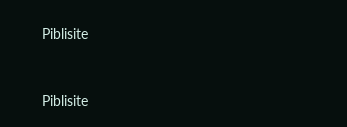Piblisite


Piblisite